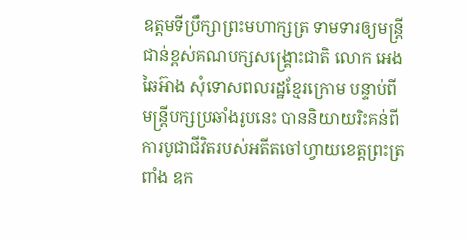ឧត្ដមទីប្រឹក្សាព្រះមហាក្សត្រ ទាមទារឲ្យមន្ត្រីជាន់ខ្ពស់គណបក្សសង្គ្រោះជាតិ លោក អេង ឆៃអ៊ាង សុំទោសពលរដ្ឋខ្មែរក្រោម បន្ទាប់ពីមន្ត្រីបក្សប្រឆាំងរូបនេះ បាននិយាយរិះគន់ពីការបូជាជីវិតរបស់អតីតចៅហ្វាយខេត្តព្រះត្រពាំង ឧក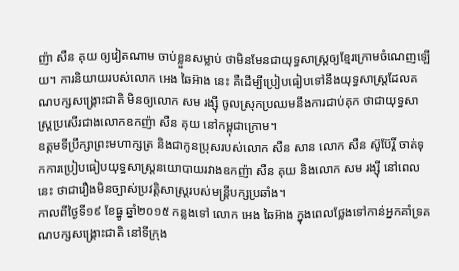ញ៉ា សឺន គុយ ឲ្យវៀតណាម ចាប់ខ្លួនសម្លាប់ ថាមិនមែនជាយុទ្ធសាស្ត្រឲ្យខ្មែរក្រោមចំណេញឡើយ។ ការនិយាយរបស់លោក អេង ឆៃអ៊ាង នេះ គឺដើម្បីប្រៀបធៀបទៅនឹងយុទ្ធសាស្ត្រដែលគណបក្សសង្គ្រោះជាតិ មិនឲ្យលោក សម រង្ស៊ី ចូលស្រុកប្រឈមនឹងការជាប់គុក ថាជាយុទ្ធសាស្ត្រប្រសើរជាងលោកឧកញ៉ា សឺន គុយ នៅកម្ពុជាក្រោម។
ឧត្តមទីប្រឹក្សាព្រះមហាក្សត្រ និងជាកូនប្រុសរបស់លោក សឺន សាន លោក សឺន ស៊ូប៊ែរ្តិ៍ ចាត់ទុកការប្រៀបធៀបយុទ្ធសាស្ត្រនយោបាយរវាងឧកញ៉ា សឺន គុយ និងលោក សម រង្ស៊ី នៅពេលនេះ ថាជារឿងមិនច្បាស់ប្រវត្តិសាស្ត្ររបស់មន្ត្រីបក្សប្រឆាំង។
កាលពីថ្ងៃទី១៩ ខែធ្នូ ឆ្នាំ២០១៥ កន្លងទៅ លោក អេង ឆៃអ៊ាង ក្នុងពេលថ្លែងទៅកាន់អ្នកគាំទ្រគណបក្សសង្គ្រោះជាតិ នៅទីក្រុង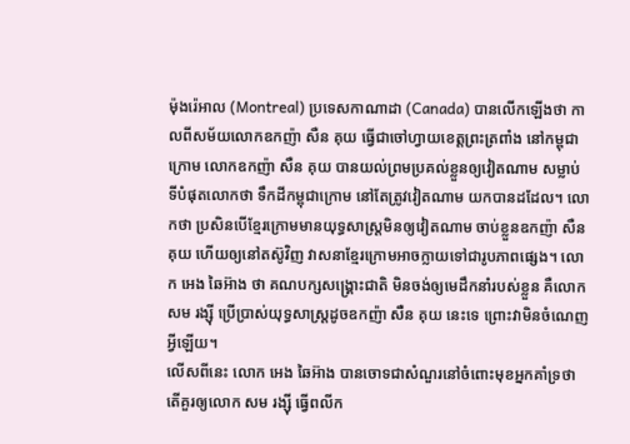ម៉ុងរ៉េអាល (Montreal) ប្រទេសកាណាដា (Canada) បានលើកឡើងថា កាលពីសម័យលោកឧកញ៉ា សឺន គុយ ធ្វើជាចៅហ្វាយខេត្តព្រះត្រពាំង នៅកម្ពុជាក្រោម លោកឧកញ៉ា សឺន គុយ បានយល់ព្រមប្រគល់ខ្លួនឲ្យវៀតណាម សម្លាប់ ទីបំផុតលោកថា ទឹកដីកម្ពុជាក្រោម នៅតែត្រូវវៀតណាម យកបានដដែល។ លោកថា ប្រសិនបើខ្មែរក្រោមមានយុទ្ធសាស្ត្រមិនឲ្យវៀតណាម ចាប់ខ្លួនឧកញ៉ា សឺន គុយ ហើយឲ្យនៅតស៊ូវិញ វាសនាខ្មែរក្រោមអាចក្លាយទៅជារូបភាពផ្សេង។ លោក អេង ឆៃអ៊ាង ថា គណបក្សសង្គ្រោះជាតិ មិនចង់ឲ្យមេដឹកនាំរបស់ខ្លួន គឺលោក សម រង្ស៊ី ប្រើប្រាស់យុទ្ធសាស្ត្រដូចឧកញ៉ា សឺន គុយ នេះទេ ព្រោះវាមិនចំណេញអ្វីឡើយ។
លើសពីនេះ លោក អេង ឆៃអ៊ាង បានចោទជាសំណួរនៅចំពោះមុខអ្នកគាំទ្រថា តើគួរឲ្យលោក សម រង្ស៊ី ធ្វើពលីក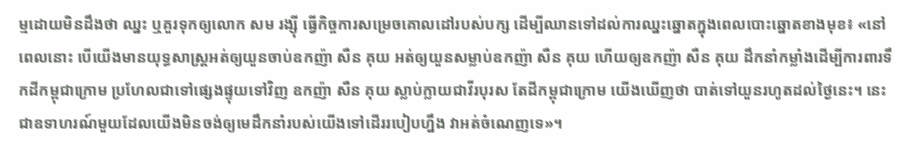ម្មដោយមិនដឹងថា ឈ្នះ ឬគួរទុកឲ្យលោក សម រង្ស៊ី ធ្វើកិច្ចការសម្រេចគោលដៅរបស់បក្ស ដើម្បីឈានទៅដល់ការឈ្នះឆ្នោតក្នុងពេលបោះឆ្នោតខាងមុខ៖ «នៅពេលនោះ បើយើងមានយុទ្ធសាស្ត្រអត់ឲ្យយួនចាប់ឧកញ៉ា សឺន គុយ អត់ឲ្យយួនសម្លាប់ឧកញ៉ា សឺន គុយ ហើយឲ្យឧកញ៉ា សឺន គុយ ដឹកនាំកម្លាំងដើម្បីការពារទឹកដីកម្ពុជាក្រោម ប្រហែលជាទៅផ្សេងផ្ទុយទៅវិញ ឧកញ៉ា សឺន គុយ ស្លាប់ក្លាយជាវីរបុរស តែដីកម្ពុជាក្រោម យើងឃើញថា បាត់ទៅយួនរហូតដល់ថ្ងៃនេះ។ នេះជាឧទាហរណ៍មួយដែលយើងមិនចង់ឲ្យមេដឹកនាំរបស់យើងទៅដើររបៀបហ្នឹង វាអត់ចំណេញទេ»។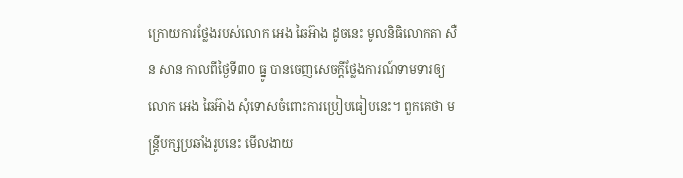ក្រោយការថ្លែងរបស់លោក អេង ឆៃអ៊ាង ដូចនេះ មូលនិធិលោកតា សឺន សាន កាលពីថ្ងៃទី៣០ ធ្នូ បានចេញសេចក្ដីថ្លែងការណ៍ទាមទារឲ្យលោក អេង ឆៃអ៊ាង សុំទោសចំពោះការប្រៀបធៀបនេះ។ ពួកគេថា មន្ត្រីបក្សប្រឆាំងរូបនេះ មើលងាយ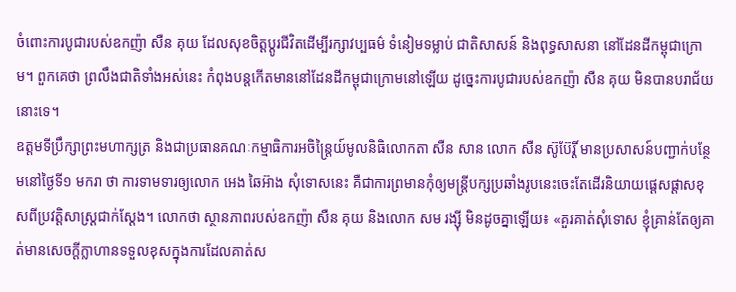ចំពោះការបូជារបស់ឧកញ៉ា សឺន គុយ ដែលសុខចិត្តប្ដូរជីវិតដើម្បីរក្សាវប្បធម៌ ទំនៀមទម្លាប់ ជាតិសាសន៍ និងពុទ្ធសាសនា នៅដែនដីកម្ពុជាក្រោម។ ពួកគេថា ព្រលឹងជាតិទាំងអស់នេះ កំពុងបន្តកើតមាននៅដែនដីកម្ពុជាក្រោមនៅឡើយ ដូច្នេះការបូជារបស់ឧកញ៉ា សឺន គុយ មិនបានបរាជ័យនោះទេ។
ឧត្ដមទីប្រឹក្សាព្រះមហាក្សត្រ និងជាប្រធានគណៈកម្មាធិការអចិន្ត្រៃយ៍មូលនិធិលោកតា សឺន សាន លោក សឺន ស៊ូប៊ែរ្តិ៍ មានប្រសាសន៍បញ្ជាក់បន្ថែមនៅថ្ងៃទី១ មករា ថា ការទាមទារឲ្យលោក អេង ឆៃអ៊ាង សុំទោសនេះ គឺជាការព្រមានកុំឲ្យមន្ត្រីបក្សប្រឆាំងរូបនេះចេះតែដើរនិយាយផ្ដេសផ្ដាសខុសពីប្រវត្តិសាស្ត្រជាក់ស្ដែង។ លោកថា ស្ថានភាពរបស់ឧកញ៉ា សឺន គុយ និងលោក សម រង្ស៊ី មិនដូចគ្នាឡើយ៖ «គួរគាត់សុំទោស ខ្ញុំគ្រាន់តែឲ្យគាត់មានសេចក្ដីក្លាហានទទួលខុសក្នុងការដែលគាត់ស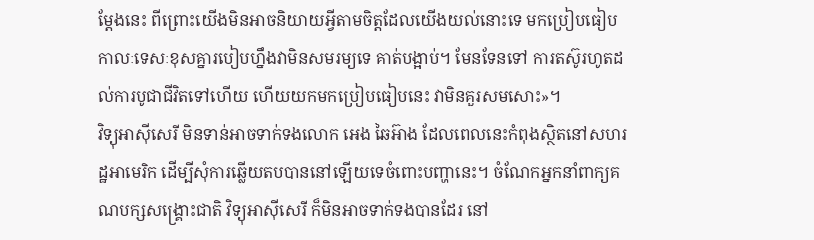ម្ដែងនេះ ពីព្រោះយើងមិនអាចនិយាយអ្វីតាមចិត្តដែលយើងយល់នោះទេ មកប្រៀបធៀបកាលៈទេសៈខុសគ្នារបៀបហ្នឹងវាមិនសមរម្យទេ គាត់បង្អាប់។ មែនទែនទៅ ការតស៊ូរហូតដល់ការបូជាជីវិតទៅហើយ ហើយយកមកប្រៀបធៀបនេះ វាមិនគួរសមសោះ»។
វិទ្យុអាស៊ីសេរី មិនទាន់អាចទាក់ទងលោក អេង ឆៃអ៊ាង ដែលពេលនេះកំពុងស្ថិតនៅសហរដ្ឋអាមេរិក ដើម្បីសុំការឆ្លើយតបបាននៅឡើយទេចំពោះបញ្ហានេះ។ ចំណែកអ្នកនាំពាក្យគណបក្សសង្គ្រោះជាតិ វិទ្យុអាស៊ីសេរី ក៏មិនអាចទាក់ទងបានដែរ នៅ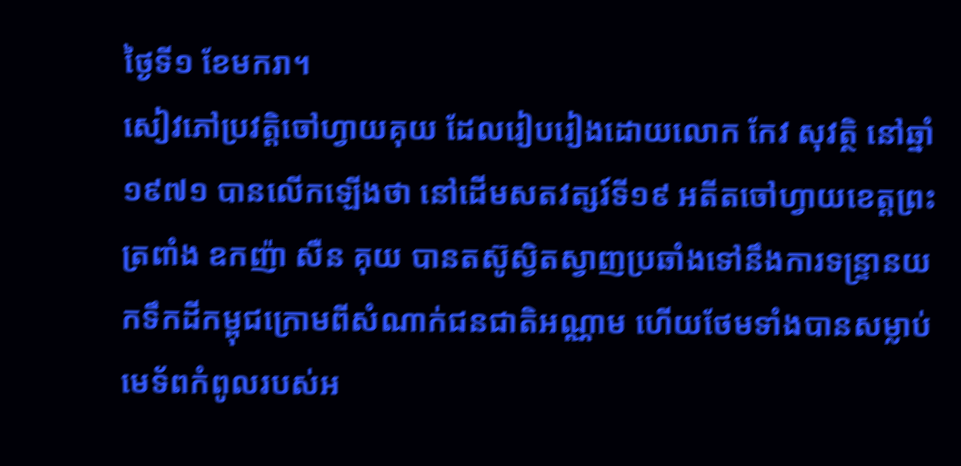ថ្ងៃទី១ ខែមករា។
សៀវភៅប្រវត្តិចៅហ្វាយគុយ ដែលរៀបរៀងដោយលោក កែវ សុវត្ថិ នៅឆ្នាំ១៩៧១ បានលើកឡើងថា នៅដើមសតវត្សរ៍ទី១៩ អតីតចៅហ្វាយខេត្តព្រះត្រពាំង ឧកញ៉ា សឺន គុយ បានតស៊ូស្វិតស្វាញប្រឆាំងទៅនឹងការទន្ទ្រានយកទឹកដីកម្ពុជក្រោមពីសំណាក់ជនជាតិអណ្ណាម ហើយថែមទាំងបានសម្លាប់មេទ័ពកំពូលរបស់អ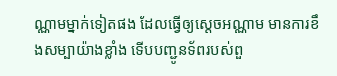ណ្ណាមម្នាក់ទៀតផង ដែលធ្វើឲ្យស្ដេចអណ្ណាម មានការខឹងសម្បាយ៉ាងខ្លាំង ទើបបញ្ជូនទ័ពរបស់ពួ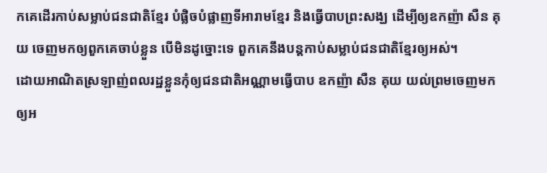កគេដើរកាប់សម្លាប់ជនជាតិខ្មែរ បំផ្លិចបំផ្លាញទីអារាមខ្មែរ និងធ្វើបាបព្រះសង្ឃ ដើម្បីឲ្យឧកញ៉ា សឺន គុយ ចេញមកឲ្យពួកគេចាប់ខ្លួន បើមិនដូច្នោះទេ ពួកគេនឹងបន្តកាប់សម្លាប់ជនជាតិខ្មែរឲ្យអស់។
ដោយអាណិតស្រឡាញ់ពលរដ្ឋខ្លួនកុំឲ្យជនជាតិអណ្ណាមធ្វើបាប ឧកញ៉ា សឺន គុយ យល់ព្រមចេញមកឲ្យអ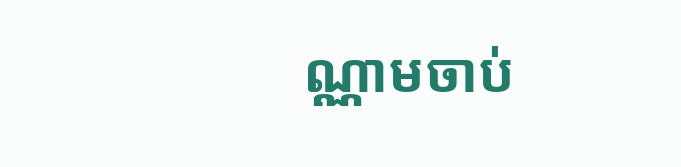ណ្ណាមចាប់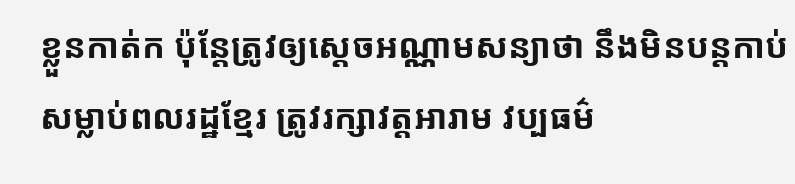ខ្លួនកាត់ក ប៉ុន្តែត្រូវឲ្យស្ដេចអណ្ណាមសន្យាថា នឹងមិនបន្តកាប់សម្លាប់ពលរដ្ឋខ្មែរ ត្រូវរក្សាវត្តអារាម វប្បធម៌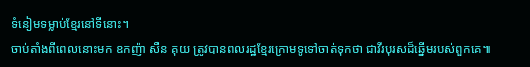ទំនៀមទម្លាប់ខ្មែរនៅទីនោះ។
ចាប់តាំងពីពេលនោះមក ឧកញ៉ា សឺន គុយ ត្រូវបានពលរដ្ឋខ្មែរក្រោមទូទៅចាត់ទុកថា ជាវីរបុរសដ៏ឆ្នើមរបស់ពួកគេ៕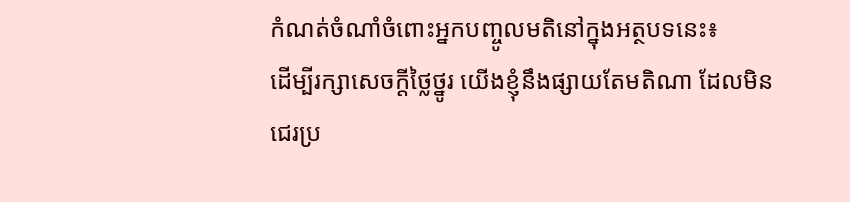កំណត់ចំណាំចំពោះអ្នកបញ្ចូលមតិនៅក្នុងអត្ថបទនេះ៖
ដើម្បីរក្សាសេចក្ដីថ្លៃថ្នូរ យើងខ្ញុំនឹងផ្សាយតែមតិណា ដែលមិនជេរប្រ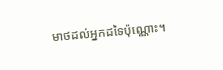មាថដល់អ្នកដទៃប៉ុណ្ណោះ។